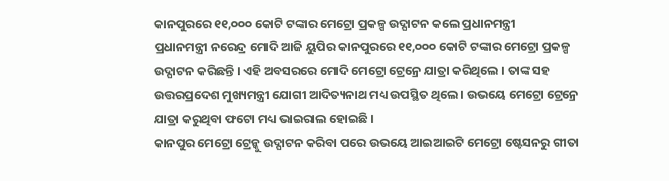କାନପୁରରେ ୧୧,୦୦୦ କୋଟି ଟଙ୍କାର ମେଟ୍ରୋ ପ୍ରକଳ୍ପ ଉଦ୍ଘାଟନ କଲେ ପ୍ରଧାନମନ୍ତ୍ରୀ
ପ୍ରଧାନମନ୍ତ୍ରୀ ନରେନ୍ଦ୍ର ମୋଦି ଆଜି ୟୁପିର କାନପୁରରେ ୧୧,୦୦୦ କୋଟି ଟଙ୍କାର ମେଟ୍ରୋ ପ୍ରକଳ୍ପ ଉଦ୍ଘାଟନ କରିଛନ୍ତି । ଏହି ଅବସରରେ ମୋଦି ମେଟ୍ରୋ ଟ୍ରେନ୍ରେ ଯାତ୍ରା କରିଥିଲେ । ତାଙ୍କ ସହ ଉତ୍ତରପ୍ରଦେଶ ମୁଖ୍ୟମନ୍ତ୍ରୀ ଯୋଗୀ ଆଦିତ୍ୟନାଥ ମଧ୍ୟ ଉପସ୍ଥିତ ଥିଲେ । ଉଭୟେ ମେଟ୍ରୋ ଟ୍ରେନ୍ରେ ଯାତ୍ରା କରୁଥିବା ଫଟୋ ମଧ୍ୟ ଭାଇରାଲ ହୋଇଛି ।
କାନପୁର ମେଟ୍ରୋ ଟ୍ରେନ୍କୁ ଉଦ୍ଘାଟନ କରିବା ପରେ ଉଭୟେ ଆଇଆଇଟି ମେଟ୍ରୋ ଷ୍ଟେସନରୁ ଗୀତା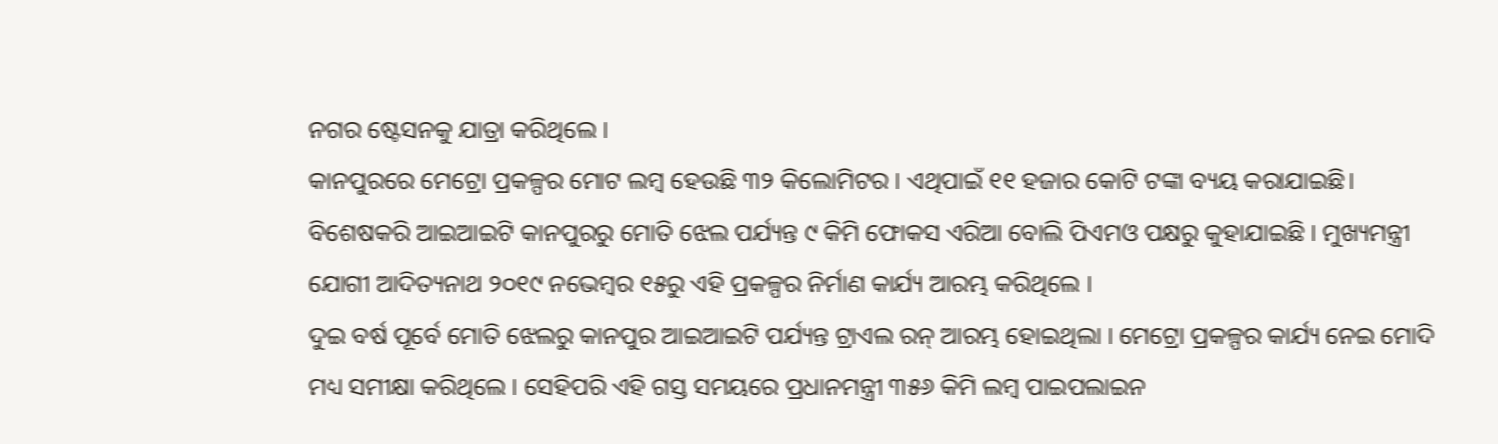ନଗର ଷ୍ଟେସନକୁ ଯାତ୍ରା କରିଥିଲେ ।
କାନପୁରରେ ମେଟ୍ରୋ ପ୍ରକଳ୍ପର ମୋଟ ଲମ୍ବ ହେଉଛି ୩୨ କିଲୋମିଟର । ଏଥିପାଇଁ ୧୧ ହଜାର କୋଟି ଟଙ୍କା ବ୍ୟୟ କରାଯାଇଛି। ବିଶେଷକରି ଆଇଆଇଟି କାନପୁରରୁ ମୋତି ଝେଲ ପର୍ଯ୍ୟନ୍ତ ୯ କିମି ଫୋକସ ଏରିଆ ବୋଲି ପିଏମଓ ପକ୍ଷରୁ କୁହାଯାଇଛି । ମୁଖ୍ୟମନ୍ତ୍ରୀ ଯୋଗୀ ଆଦିତ୍ୟନାଥ ୨୦୧୯ ନଭେମ୍ବର ୧୫ରୁ ଏହି ପ୍ରକଳ୍ପର ନିର୍ମାଣ କାର୍ଯ୍ୟ ଆରମ୍ଭ କରିଥିଲେ ।
ଦୁଇ ବର୍ଷ ପୂର୍ବେ ମୋତି ଝେଲରୁ କାନପୁର ଆଇଆଇଟି ପର୍ଯ୍ୟନ୍ତ ଟ୍ରାଏଲ ରନ୍ ଆରମ୍ଭ ହୋଇଥିଲା । ମେଟ୍ରୋ ପ୍ରକଳ୍ପର କାର୍ଯ୍ୟ ନେଇ ମୋଦି ମଧ୍ୟ ସମୀକ୍ଷା କରିଥିଲେ । ସେହିପରି ଏହି ଗସ୍ତ ସମୟରେ ପ୍ରଧାନମନ୍ତ୍ରୀ ୩୫୬ କିମି ଲମ୍ବ ପାଇପଲାଇନ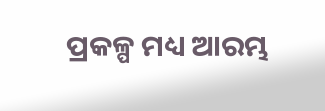ପ୍ରକଳ୍ପ ମଧ୍ୟ ଆରମ୍ଭ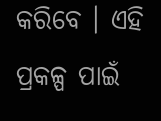କରିବେ । ଏହି ପ୍ରକଳ୍ପ ପାଇଁ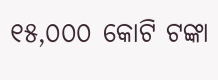୧୫,୦୦୦ କୋଟି ଟଙ୍କା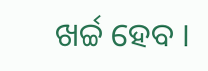ଖର୍ଚ୍ଚ ହେବ ।